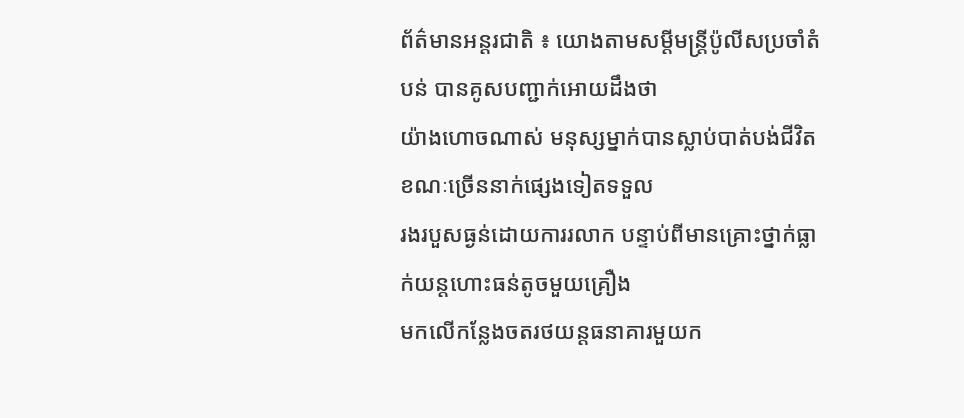ព័ត៌មានអន្តរជាតិ ៖ យោងតាមសម្តីមន្រ្តីប៉ូលីសប្រចាំតំបន់ បានគូសបញ្ជាក់អោយដឹងថា
យ៉ាងហោចណាស់ មនុស្សម្នាក់បានស្លាប់បាត់បង់ជីវិត ខណៈច្រើននាក់ផ្សេងទៀតទទួល
រងរបួសធ្ងន់ដោយការរលាក បន្ទាប់ពីមានគ្រោះថ្នាក់ធ្លាក់យន្តហោះធន់តូចមួយគ្រឿង
មកលើកន្លែងចតរថយន្តធនាគារមួយក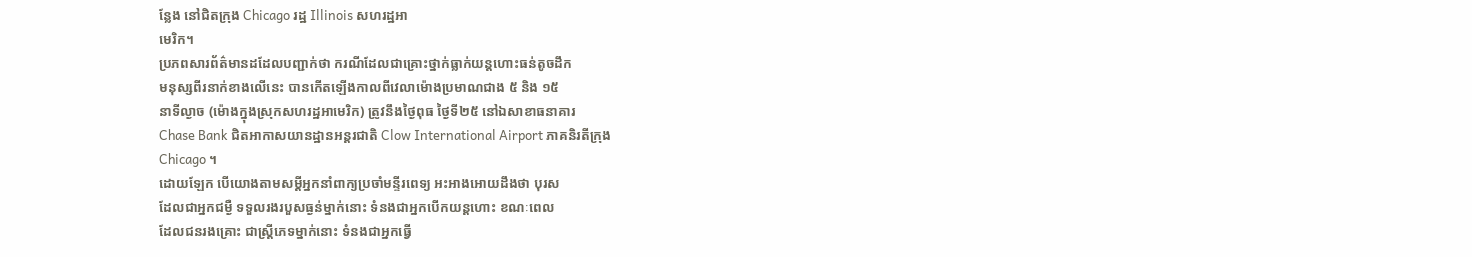ន្លែង នៅជិតក្រុង Chicago រដ្ឋ Illinois សហរដ្ឋអា
មេរិក។
ប្រភពសារព័ត៌មានដដែលបញ្ជាក់ថា ករណីដែលជាគ្រោះថ្នាក់ធ្លាក់យន្តហោះធន់តូចដឹក
មនុស្សពីរនាក់ខាងលើនេះ បានកើតឡើងកាលពីវេលាម៉ោងប្រមាណជាង ៥ និង ១៥
នាទីល្ងាច (ម៉ោងក្នុងស្រុកសហរដ្ឋអាមេរិក) ត្រូវនឹងថ្ងៃពុធ ថ្ងៃទី២៥ នៅឯសាខាធនាគារ
Chase Bank ជិតអាកាសយានដ្ឋានអន្តរជាតិ Clow International Airport ភាគនិរតីក្រុង
Chicago ។
ដោយឡែក បើយោងតាមសម្តីអ្នកនាំពាក្យប្រចាំមន្ទីរពេទ្យ អះអាងអោយដឹងថា បុរស
ដែលជាអ្នកជម្ងឺ ទទួលរងរបួសធ្ងន់ម្នាក់នោះ ទំនងជាអ្នកបើកយន្តហោះ ខណៈពេល
ដែលជនរងគ្រោះ ជាស្រ្តីភេទម្នាក់នោះ ទំនងជាអ្នកធ្វើ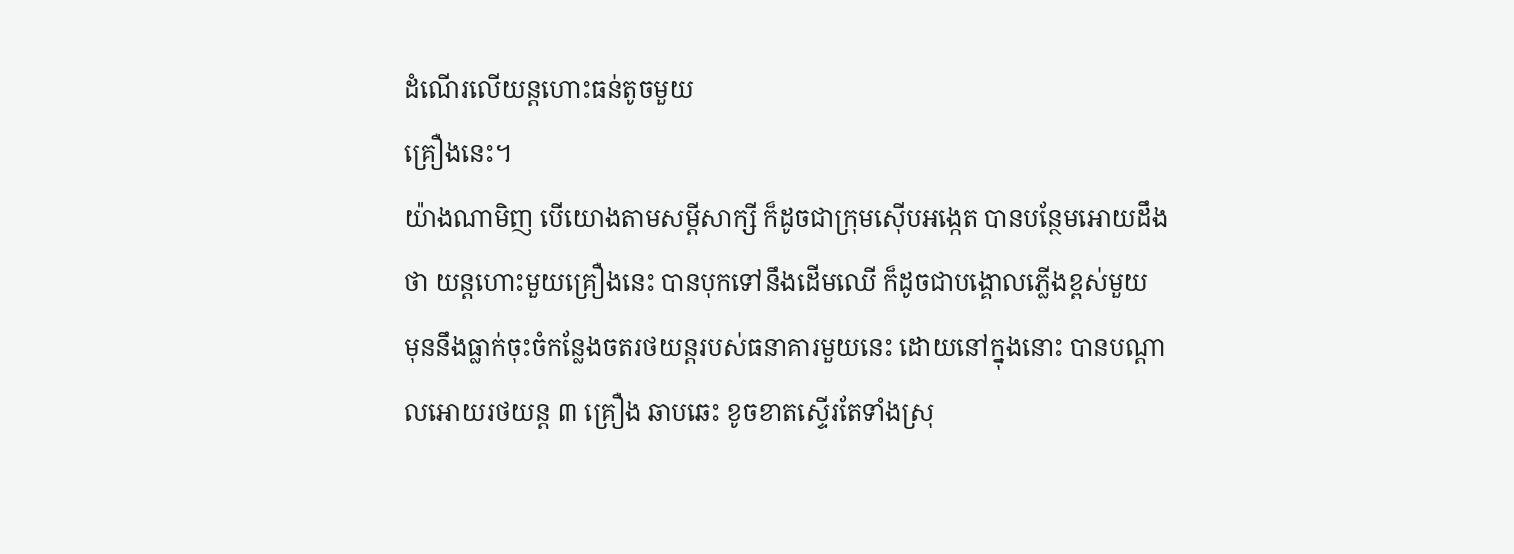ដំណើរលើយន្តហោះធន់តូចមួយ
គ្រឿងនេះ។
យ៉ាងណាមិញ បើយោងតាមសម្តីសាក្សី ក៏ដូចជាក្រុមស៊ើបអង្កេត បានបន្ថែមអោយដឹង
ថា យន្តហោះមួយគ្រឿងនេះ បានបុកទៅនឹងដើមឈើ ក៏ដូចជាបង្គោលភ្លើងខ្ពស់មួយ
មុននឹងធ្លាក់ចុះចំកន្លែងចតរថយន្តរបស់ធនាគារមួយនេះ ដោយនៅក្នុងនោះ បានបណ្តា
លអោយរថយន្ត ៣ គ្រឿង ឆាបឆេះ ខូចខាតស្ទើរតែទាំងស្រុ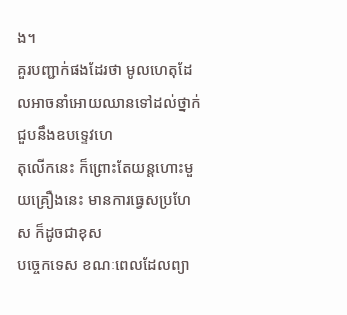ង។
គួរបញ្ជាក់ផងដែរថា មូលហេតុដែលអាចនាំអោយឈានទៅដល់ថ្នាក់ជួបនឹងឧបទ្ទេវហេ
តុលើកនេះ ក៏ព្រោះតែយន្តហោះមួយគ្រឿងនេះ មានការធ្វេសប្រហែស ក៏ដូចជាខុស
បច្ចេកទេស ខណៈពេលដែលព្យា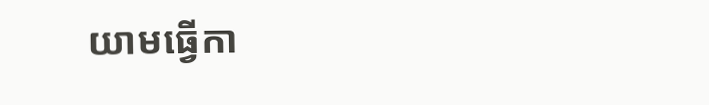យាមធ្វើកា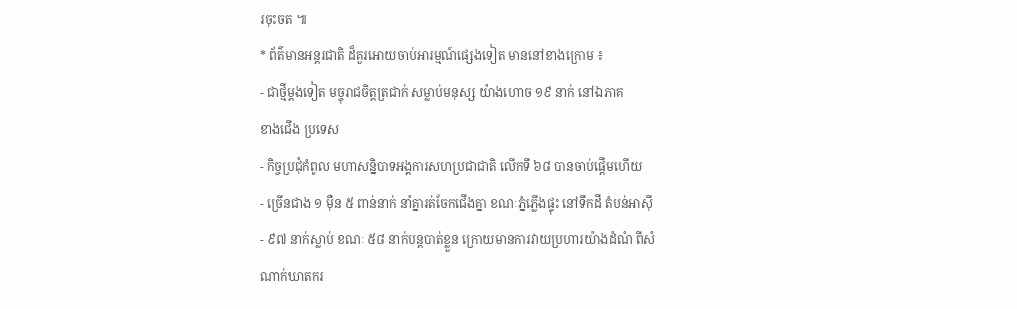រចុះចត ៕
* ព័ត៌មានអន្តរជាតិ ដ៏គួរអោយចាប់អារម្មណ៍ផ្សេងទៀត មាននៅខាងក្រោម ៖
- ជាថ្មីម្តងទៀត មច្ចុរាជចិត្តត្រជាក់ សម្លាប់មនុស្ស យ៉ាងហោច ១៩ នាក់ នៅឯភាគ
ខាងជើង ប្រទេស
- កិច្ចប្រជុំកំពូល មហាសន្និបាទអង្គការសហប្រជាជាតិ លើកទី ៦៨ បានចាប់ផ្តើមហើយ
- ច្រើនជាង ១ ម៉ឺន ៥ ពាន់នាក់ នាំគ្នារត់ចែកជើងគ្នា ខណៈភ្នំភ្លើងផ្ទុះ នៅទឹកដី តំបន់អាស៊ី
- ៩៧ នាក់ស្លាប់ ខណៈ ៥៨ នាក់បន្តបាត់ខ្លួន ក្រោយមានការវាយប្រហារយ៉ាងដំណំ ពីសំ
ណាក់ឃាតករ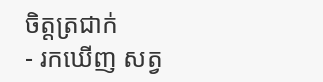ចិត្តត្រជាក់
- រកឃើញ សត្វ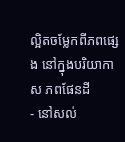ល្អិតចម្លែកពីភពផ្សេង នៅក្នុងបរិយាកាស ភពផែនដី
- នៅសល់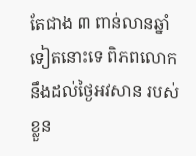តែជាង ៣ ពាន់លានឆ្នាំ ទៀតនោះទេ ពិភពលោក នឹងដល់ថ្ងៃអវសាន របស់ខ្លួន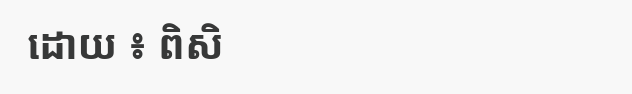ដោយ ៖ ពិសិ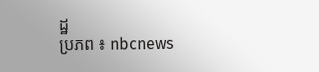ដ្ឋ
ប្រភព ៖ nbcnews